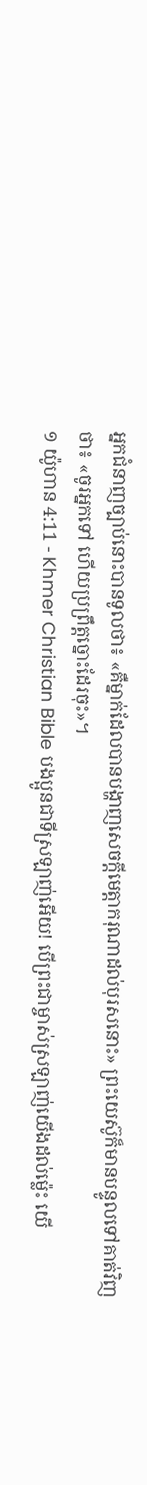អ្នកជំនាញច្បាប់នោះបានទូលថា៖ «គឺម្នាក់ដែលបានបង្ហាញសេចក្ដីមេត្ដាករុណាដល់បុរសនោះ» ព្រះយេស៊ូក៏មានបន្ទូលទៅគាត់វិញថា៖ «ចូរអ្នកទៅ ហើយប្រព្រឹត្ដច្នោះដែរចុះ»។
១ យ៉ូហាន 4:11 - Khmer Christian Bible បងប្អូនជាទីស្រឡាញ់អើយ! បើព្រះជាម្ចាស់ស្រឡាញ់យើងដល់ម្ល៉េះ យើ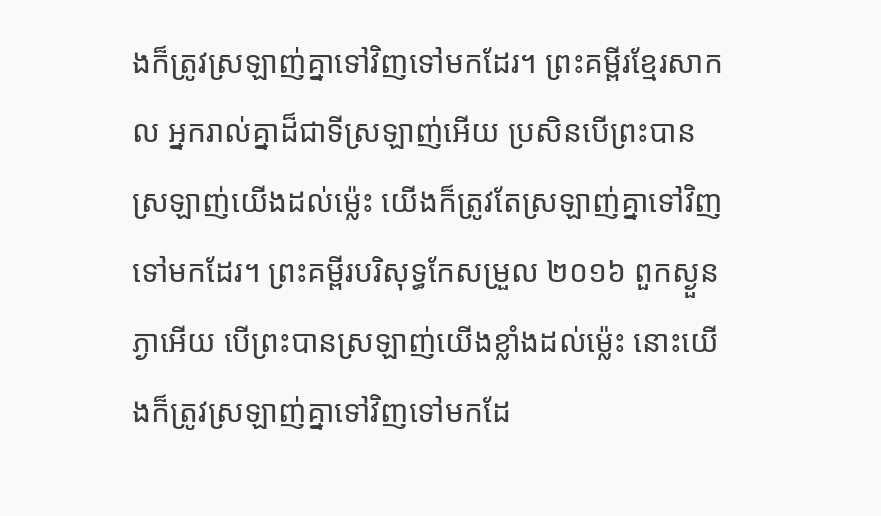ងក៏ត្រូវស្រឡាញ់គ្នាទៅវិញទៅមកដែរ។ ព្រះគម្ពីរខ្មែរសាកល អ្នករាល់គ្នាដ៏ជាទីស្រឡាញ់អើយ ប្រសិនបើព្រះបានស្រឡាញ់យើងដល់ម្ល៉េះ យើងក៏ត្រូវតែស្រឡាញ់គ្នាទៅវិញទៅមកដែរ។ ព្រះគម្ពីរបរិសុទ្ធកែសម្រួល ២០១៦ ពួកស្ងួនភ្ងាអើយ បើព្រះបានស្រឡាញ់យើងខ្លាំងដល់ម៉្លេះ នោះយើងក៏ត្រូវស្រឡាញ់គ្នាទៅវិញទៅមកដែ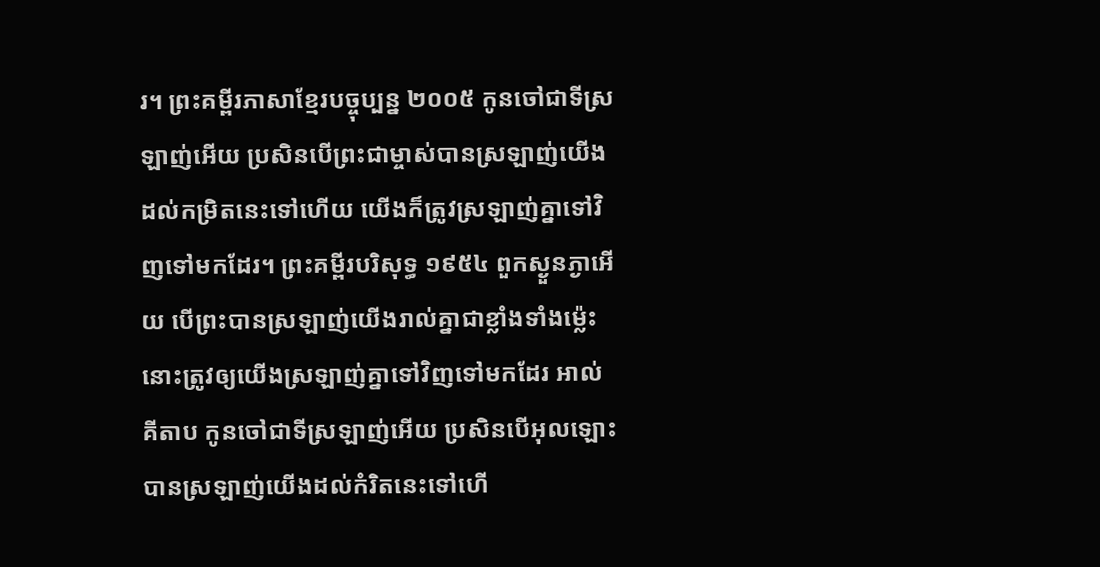រ។ ព្រះគម្ពីរភាសាខ្មែរបច្ចុប្បន្ន ២០០៥ កូនចៅជាទីស្រឡាញ់អើយ ប្រសិនបើព្រះជាម្ចាស់បានស្រឡាញ់យើងដល់កម្រិតនេះទៅហើយ យើងក៏ត្រូវស្រឡាញ់គ្នាទៅវិញទៅមកដែរ។ ព្រះគម្ពីរបរិសុទ្ធ ១៩៥៤ ពួកស្ងួនភ្ងាអើយ បើព្រះបានស្រឡាញ់យើងរាល់គ្នាជាខ្លាំងទាំងម៉្លេះ នោះត្រូវឲ្យយើងស្រឡាញ់គ្នាទៅវិញទៅមកដែរ អាល់គីតាប កូនចៅជាទីស្រឡាញ់អើយ ប្រសិនបើអុលឡោះបានស្រឡាញ់យើងដល់កំរិតនេះទៅហើ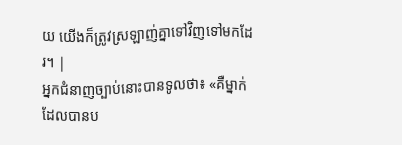យ យើងក៏ត្រូវស្រឡាញ់គ្នាទៅវិញទៅមកដែរ។ |
អ្នកជំនាញច្បាប់នោះបានទូលថា៖ «គឺម្នាក់ដែលបានប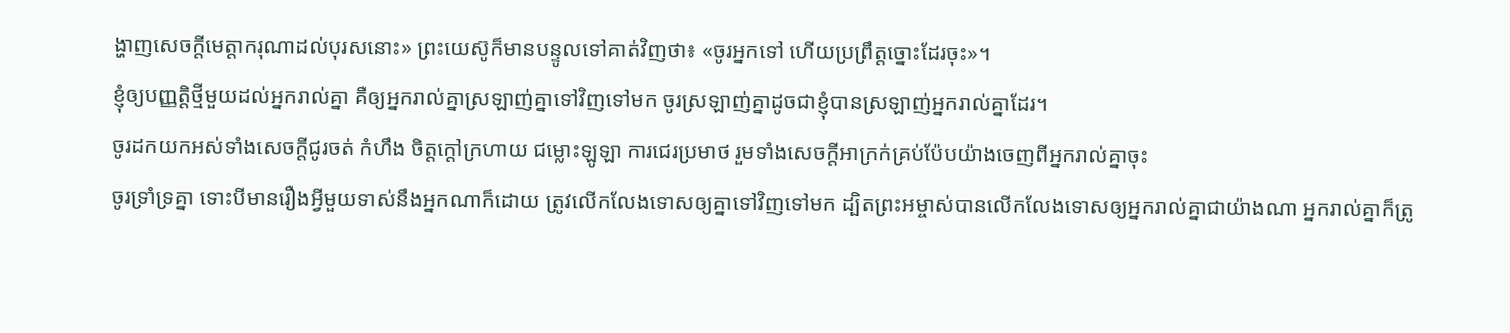ង្ហាញសេចក្ដីមេត្ដាករុណាដល់បុរសនោះ» ព្រះយេស៊ូក៏មានបន្ទូលទៅគាត់វិញថា៖ «ចូរអ្នកទៅ ហើយប្រព្រឹត្ដច្នោះដែរចុះ»។
ខ្ញុំឲ្យបញ្ញត្តិថ្មីមួយដល់អ្នករាល់គ្នា គឺឲ្យអ្នករាល់គ្នាស្រឡាញ់គ្នាទៅវិញទៅមក ចូរស្រឡាញ់គ្នាដូចជាខ្ញុំបានស្រឡាញ់អ្នករាល់គ្នាដែរ។
ចូរដកយកអស់ទាំងសេចក្ដីជូរចត់ កំហឹង ចិត្ដក្ដៅក្រហាយ ជម្លោះឡូឡា ការជេរប្រមាថ រួមទាំងសេចក្ដីអាក្រក់គ្រប់ប៉ែបយ៉ាងចេញពីអ្នករាល់គ្នាចុះ
ចូរទ្រាំទ្រគ្នា ទោះបីមានរឿងអ្វីមួយទាស់នឹងអ្នកណាក៏ដោយ ត្រូវលើកលែងទោសឲ្យគ្នាទៅវិញទៅមក ដ្បិតព្រះអម្ចាស់បានលើកលែងទោសឲ្យអ្នករាល់គ្នាជាយ៉ាងណា អ្នករាល់គ្នាក៏ត្រូ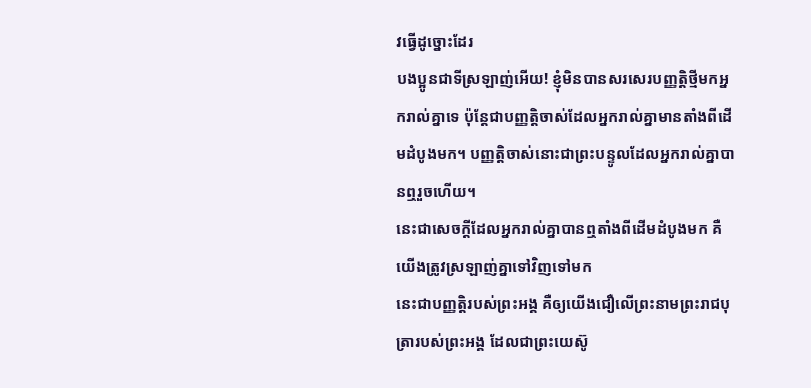វធ្វើដូច្នោះដែរ
បងប្អូនជាទីស្រឡាញ់អើយ! ខ្ញុំមិនបានសរសេរបញ្ញត្ដិថ្មីមកអ្នករាល់គ្នាទេ ប៉ុន្ដែជាបញ្ញត្ដិចាស់ដែលអ្នករាល់គ្នាមានតាំងពីដើមដំបូងមក។ បញ្ញត្ដិចាស់នោះជាព្រះបន្ទូលដែលអ្នករាល់គ្នាបានឮរួចហើយ។
នេះជាសេចក្ដីដែលអ្នករាល់គ្នាបានឮតាំងពីដើមដំបូងមក គឺយើងត្រូវស្រឡាញ់គ្នាទៅវិញទៅមក
នេះជាបញ្ញត្ដិរបស់ព្រះអង្គ គឺឲ្យយើងជឿលើព្រះនាមព្រះរាជបុត្រារបស់ព្រះអង្គ ដែលជាព្រះយេស៊ូ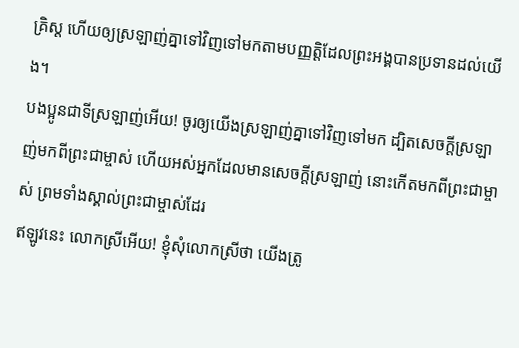គ្រិស្ដ ហើយឲ្យស្រឡាញ់គ្នាទៅវិញទៅមកតាមបញ្ញត្ដិដែលព្រះអង្គបានប្រទានដល់យើង។
បងប្អូនជាទីស្រឡាញ់អើយ! ចូរឲ្យយើងស្រឡាញ់គ្នាទៅវិញទៅមក ដ្បិតសេចក្ដីស្រឡាញ់មកពីព្រះជាម្ចាស់ ហើយអស់អ្នកដែលមានសេចក្ដីស្រឡាញ់ នោះកើតមកពីព្រះជាម្ចាស់ ព្រមទាំងស្គាល់ព្រះជាម្ចាស់ដែរ
ឥឡូវនេះ លោកស្រីអើយ! ខ្ញុំសុំលោកស្រីថា យើងត្រូ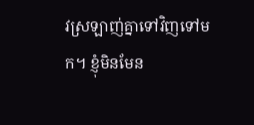វស្រឡាញ់គ្នាទៅវិញទៅមក។ ខ្ញុំមិនមែន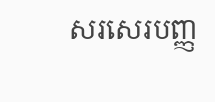សរសេរបញ្ញ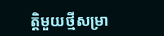ត្ដិមួយថ្មីសម្រា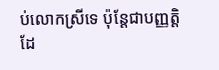ប់លោកស្រីទេ ប៉ុន្ដែជាបញ្ញត្ដិដែ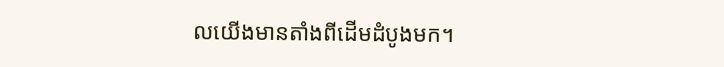លយើងមានតាំងពីដើមដំបូងមក។